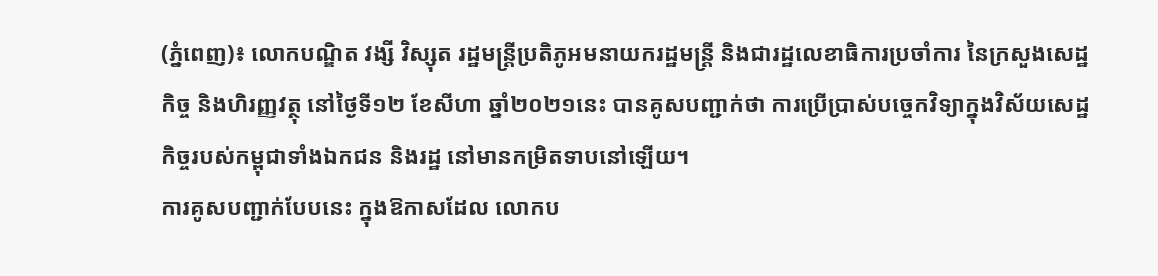(ភ្នំពេញ)៖ លោកបណ្ឌិត វង្សី វិស្សុត រដ្ឋមន្ដ្រីប្រតិភូអមនាយករដ្ឋមន្ដ្រី និងជារដ្ឋលេខាធិការប្រចាំការ នៃក្រសួងសេដ្ឋកិច្ច និងហិរញ្ញវត្ថុ នៅថ្ងៃទី១២ ខែសីហា ឆ្នាំ២០២១នេះ បានគូសបញ្ជាក់ថា ការប្រើប្រាស់បច្ចេកវិទ្យាក្នុងវិស័យសេដ្ឋកិច្ចរបស់កម្ពុជាទាំងឯកជន និងរដ្ឋ នៅមានកម្រិតទាបនៅឡើយ។
ការគូសបញ្ជាក់បែបនេះ ក្នុងឱកាសដែល លោកប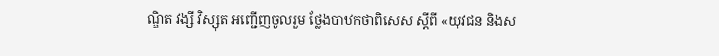ណ្ឌិត វង្សី វិស្សុត អញ្ជើញចូលរួម ថ្លែងបាឋកថាពិសេស ស្ដីពី «យុវជន និងស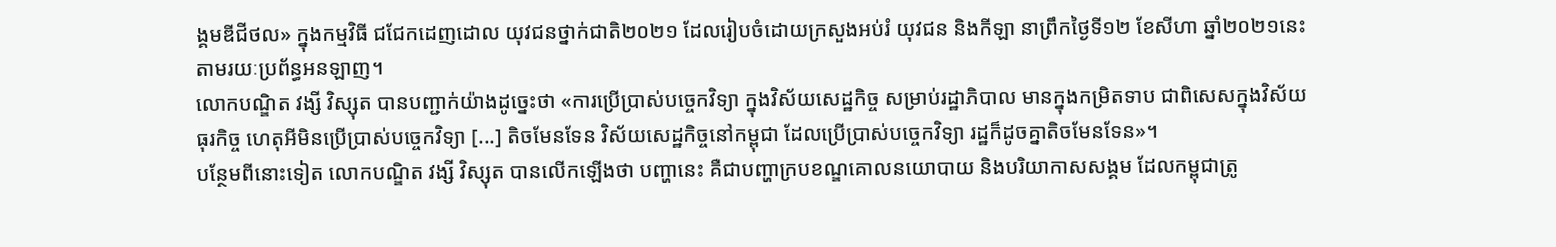ង្គមឌីជីថល» ក្នុងកម្មវិធី ជជែកដេញដោល យុវជនថ្នាក់ជាតិ២០២១ ដែលរៀបចំដោយក្រសួងអប់រំ យុវជន និងកីឡា នាព្រឹកថ្ងៃទី១២ ខែសីហា ឆ្នាំ២០២១នេះ តាមរយៈប្រព័ន្ធអនឡាញ។
លោកបណ្ឌិត វង្សី វិស្សុត បានបញ្ជាក់យ៉ាងដូច្នេះថា «ការប្រើប្រាស់បច្ចេកវិទ្យា ក្នុងវិស័យសេដ្ឋកិច្ច សម្រាប់រដ្ឋាភិបាល មានក្នុងកម្រិតទាប ជាពិសេសក្នុងវិស័យធុរកិច្ច ហេតុអីមិនប្រើប្រាស់បច្ចេកវិទ្យា [...] តិចមែនទែន វិស័យសេដ្ឋកិច្ចនៅកម្ពុជា ដែលប្រើប្រាស់បច្ចេកវិទ្យា រដ្ឋក៏ដូចគ្នាតិចមែនទែន»។
បន្ថែមពីនោះទៀត លោកបណ្ឌិត វង្សី វិស្សុត បានលើកឡើងថា បញ្ហានេះ គឺជាបញ្ហាក្របខណ្ឌគោលនយោបាយ និងបរិយាកាសសង្គម ដែលកម្ពុជាត្រូ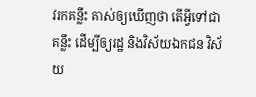វរកគន្លឹះ គាស់ឲ្យឃើញថា តើអ្វីទៅជាគន្លឹះ ដើម្បីឲ្យរដ្ឋ និងវិស័យឯកជន វិស័យ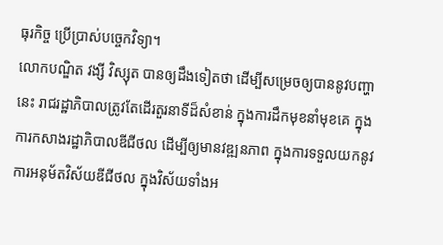ធុរកិច្ច ប្រើប្រាស់បច្ចេកវិទ្យា។
លោកបណ្ឌិត វង្សី វិស្សុត បានឲ្យដឹងទៀតថា ដើម្បីសម្រេចឲ្យបាននូវបញ្ហានេះ រាជរដ្ឋាភិបាលត្រូវតែដើរតួរនាទីដ៏សំខាន់ ក្នុងការដឹកមុខនាំមុខគេ ក្នុងការកសាងរដ្ឋាភិបាលឌីជីថល ដើម្បីឲ្យមានវឌ្ឍនភាព ក្នុងការទទួលយកនូវការអនុម័តវិស័យឌីជីថល ក្នុងវិស័យទាំងអ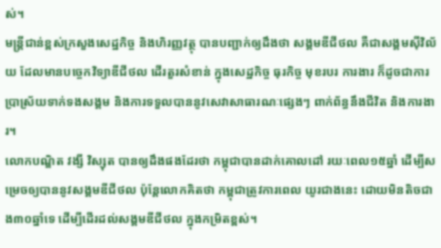ស់។
មន្ដ្រីជាន់ខ្ពស់ក្រសួងសេដ្ឋកិច្ច និងហិរញ្ញវត្ថុ បានបញ្ជាក់ឲ្យដឹងថា សង្គមឌីជីថល គឺជាសង្គមស៊ីវិល័យ ដែលមានបច្ចេកវិទ្យាឌីជីថល ដើរតួរសំខាន់ ក្នុងសេដ្ឋកិច្ច ធុរកិច្ច មុខរបរ ការងារ ក៏ដូចជាការប្រាស្រ័យទាក់ទងសង្គម និងការទទួលបាននូវសេវាសាធារណៈផ្សេងៗ ពាក់ព័ន្ធនឹងជីវិត និងការងារ។
លោកបណ្ឌិត វង្សី វិស្សុត បានឲ្យដឹងផងដែរថា កម្ពុជាបានដាក់គោលដៅ រយៈពេល១៥ឆ្នាំ ដើម្បីសម្រេចឲ្យបាននូវសង្គមឌីជីថល ប៉ុន្ដែលោកគិតថា កម្ពុជាត្រូវការពេល យូរជាងនេះ ដោយមិនតិចជាង៣០ឆ្នាំទេ ដើម្បីដើរដល់សង្គមឌីជីថល ក្នុងកម្រិតខ្ពស់។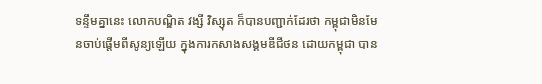ទន្ទឹមគ្នានេះ លោកបណ្ឌិត វង្សី វិស្សុត ក៏បានបញ្ជាក់ដែរថា កម្ពុជាមិនមែនចាប់ផ្ដើមពីសូន្យឡើយ ក្នុងការកសាងសង្គមឌីជីថន ដោយកម្ពុជា បាន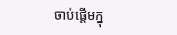ចាប់ផ្ដើមក្នុ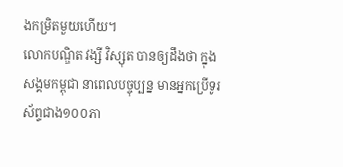ងកម្រិតមួយហើយ។
លោកបណ្ឌិត វង្សី វិស្សុត បានឲ្យដឹងថា ក្នុងសង្គមកម្ពុជា នាពេលបច្ចុប្បន្ន មានអ្នកប្រើទូរស័ព្ទជាង១០០ភា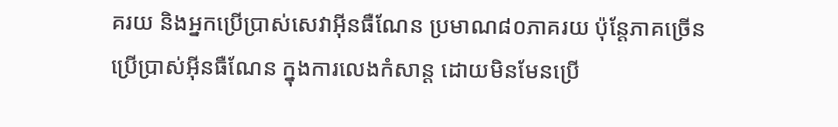គរយ និងអ្នកប្រើប្រាស់សេវាអ៊ីនធឺណែន ប្រមាណ៨០ភាគរយ ប៉ុន្ដែភាគច្រើន ប្រើប្រាស់អ៊ីនធឺណែន ក្នុងការលេងកំសាន្ដ ដោយមិនមែនប្រើ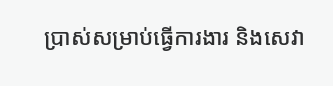ប្រាស់សម្រាប់ធ្វើការងារ និងសេវា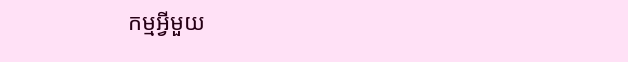កម្មអ្វីមួយ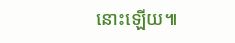នោះឡើយ៕